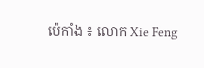ប៉េកាំង ៖ លោក Xie Feng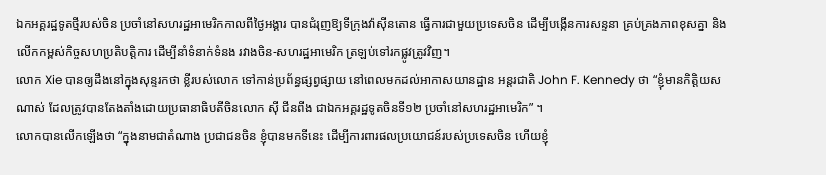ឯកអគ្គរដ្ឋទូតថ្មីរបស់ចិន ប្រចាំនៅសហរដ្ឋអាមេរិកកាលពីថ្ងៃអង្គារ បានជំរុញឱ្យទីក្រុងវ៉ាស៊ីនតោន ធ្វើការជាមួយប្រទេសចិន ដើម្បីបង្កើនការសន្ទនា គ្រប់គ្រងភាពខុសគ្នា និងលើកកម្ពស់កិច្ចសហប្រតិបត្តិការ ដើម្បីនាំទំនាក់ទំនង រវាងចិន-សហរដ្ឋអាមេរិក ត្រឡប់ទៅរកផ្លូវត្រូវវិញ។
លោក Xie បានឲ្យដឹងនៅក្នុងសុន្ទរកថា ខ្លីរបស់លោក ទៅកាន់ប្រព័ន្ធផ្សព្វផ្សាយ នៅពេលមកដល់អាកាសយានដ្ឋាន អន្តរជាតិ John F. Kennedy ថា “ខ្ញុំមានកិត្តិយសណាស់ ដែលត្រូវបានតែងតាំងដោយប្រធានាធិបតីចិនលោក ស៊ី ជីនពីង ជាឯកអគ្គរដ្ឋទូតចិនទី១២ ប្រចាំនៅសហរដ្ឋអាមេរិក” ។
លោកបានលើកឡើងថា “ក្នុងនាមជាតំណាង ប្រជាជនចិន ខ្ញុំបានមកទីនេះ ដើម្បីការពារផលប្រយោជន៍របស់ប្រទេសចិន ហើយខ្ញុំ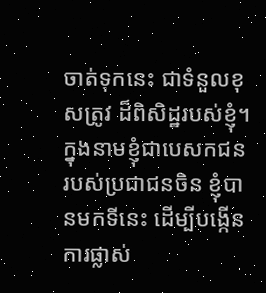ចាត់ទុកនេះ ជាទំនួលខុសត្រូវ ដ៏ពិសិដ្ឋរបស់ខ្ញុំ។ ក្នុងនាមខ្ញុំជាបេសកជន របស់ប្រជាជនចិន ខ្ញុំបានមកទីនេះ ដើម្បីបង្កើនការផ្លាស់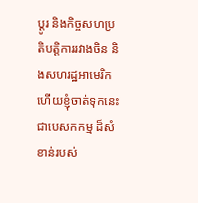ប្តូរ និងកិច្ចសហប្រតិបត្តិការរវាងចិន និងសហរដ្ឋអាមេរិក ហើយខ្ញុំចាត់ទុកនេះជាបេសកកម្ម ដ៏សំខាន់របស់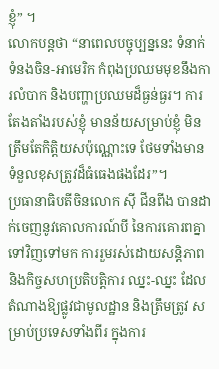ខ្ញុំ” ។
លោកបន្ដថា “នាពេលបច្ចុប្បន្ននេះ ទំនាក់ទំនងចិន-អាមេរិក កំពុងប្រឈមមុខនឹងការលំបាក និងបញ្ហាប្រឈមដ៏ធ្ងន់ធ្ងរ។ ការតែងតាំងរបស់ខ្ញុំ មានន័យសម្រាប់ខ្ញុំ មិនត្រឹមតែកិត្តិយសប៉ុណ្ណោះទេ ថែមទាំងមានទំនួលខុសត្រូវដ៏ធំធេងផងដែរ”។
ប្រធានាធិបតីចិនលោក ស៊ី ជីនពីង បានដាក់ចេញនូវគោលការណ៍បី នៃការគោរពគ្នា ទៅវិញទៅមក ការរួមរស់ដោយសន្តិភាព និងកិច្ចសហប្រតិបត្តិការ ឈ្នះ-ឈ្នះ ដែលតំណាងឱ្យផ្លូវជាមូលដ្ឋាន និងត្រឹមត្រូវ សម្រាប់ប្រទេសទាំងពីរ ក្នុងការ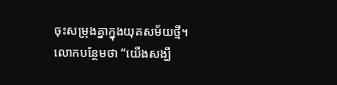ចុះសម្រុងគ្នាក្នុងយុគសម័យថ្មី។
លោកបន្ថែមថា “យើងសង្ឃឹ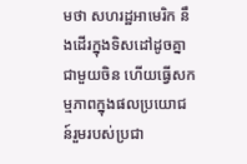មថា សហរដ្ឋអាមេរិក នឹងដើរក្នុងទិសដៅដូចគ្នាជាមួយចិន ហើយធ្វើសកម្មភាពក្នុងផលប្រយោជន៍រួមរបស់ប្រជា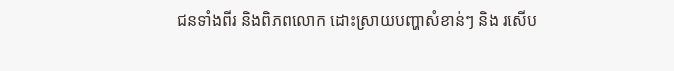ជនទាំងពីរ និងពិភពលោក ដោះស្រាយបញ្ហាសំខាន់ៗ និង រសើប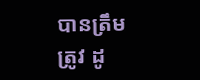បានត្រឹមត្រូវ ដូ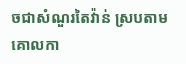ចជាសំណួរតៃវ៉ាន់ ស្របតាមគោលកា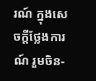រណ៍ ក្នុងសេចក្តីថ្លែងការណ៍ រួមចិន-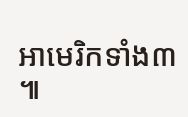អាមេរិកទាំង៣ ៕